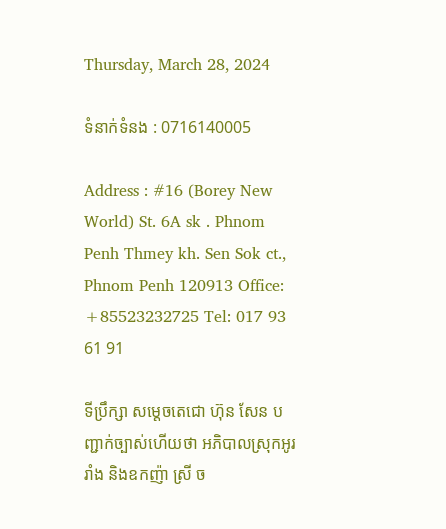Thursday, March 28, 2024

ទំនាក់ទំនង : 0716140005

Address : #16 (Borey New World) St. 6A sk . Phnom Penh Thmey kh. Sen Sok ct., Phnom Penh 120913 Office: +85523232725 Tel: 017 93 61 91

ទីប្រឹក្សា សម្ដេចតេជោ ហ៊ុន សែន បញ្ជាក់ច្បាស់ហើយថា អភិបាលស្រុកអូររាំង និងឧកញ៉ា ស្រី ច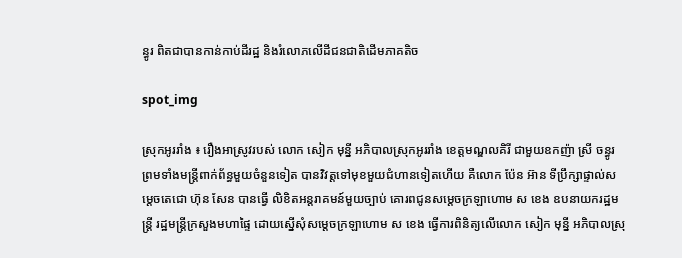ន្ធូរ ពិតជាបានកាន់កាប់ដីរដ្ឋ និងរំលោភលើដីជនជាតិដើមភាគតិច

spot_img

ស្រុកអូររាំង ៖ រឿងអាស្រូវរបស់ លោក សៀក មុន្នី អភិបាលស្រុកអូររាំង ខេត្តមណ្ឌលគិរី ជាមួយឧកញ៉ា ស្រី ចន្ធូរ ព្រមទាំងមន្ត្រីពាក់ព័ន្ធមួយចំនួនទៀត បានវិវត្តទៅមុខមួយជំហានទៀតហើយ គឺលោក ប៉ែន អ៊ាន ទីប្រឹក្សាផ្ទាល់សម្តេចតេជោ ហ៊ុន សែន បានធ្វើ លិខិតអន្តរាគមន៍មួយច្បាប់ គោរពជូនសម្ដេចក្រឡាហោម ស ខេង ឧបនាយករដ្ឋមន្ត្រី រដ្ឋមន្ត្រីក្រសួងមហាផ្ទៃ ដោយស្នើសុំសម្ដេចក្រឡាហោម ស ខេង ធ្វើការពិនិត្យលើលោក សៀក មុន្នី អភិបាលស្រុ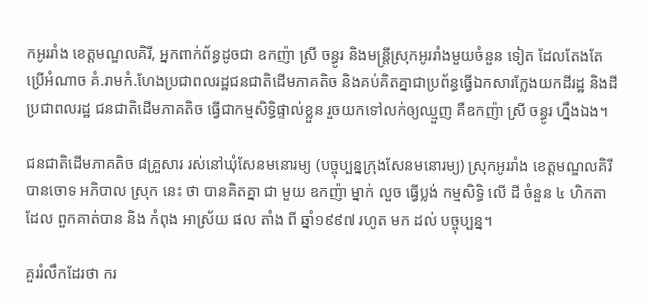កអូររាំង ខេត្តមណ្ឌលគិរី, អ្នកពាក់ព័ន្ធដូចជា ឧកញ៉ា ស្រី ចន្ធូរ និងមន្ត្រីស្រុកអូររាំងមួយចំនួន ទៀត ដែលតែងតែប្រើអំណាច គំ.រាមកំ.ហែងប្រជាពលរដ្ឋជនជាតិដើមភាគតិច និងគប់គិតគ្នាជាប្រព័ន្ធធ្វើឯកសារក្លែងយកដីរដ្ឋ និងដីប្រជាពលរដ្ឋ ជនជាតិដើមភាគតិច ធ្វើជាកម្មសិទ្ធិផ្ទាល់ខ្លួន រួចយកទៅលក់ឲ្យឈ្មួញ គឺឧកញ៉ា ស្រី ចន្ធូរ ហ្នឹងឯង។

ជនជាតិដើមភាគតិច ៨គ្រួសារ រស់នៅឃុំសែនមនោរម្យ (បច្ចុប្បន្នក្រុងសែនមនោរម្យ) ស្រុកអូររាំង ខេត្តមណ្ឌលគិរី បានចោទ អភិបាល ស្រុក នេះ ថា បានគិតគ្នា ជា មួយ ឧកញ៉ា ម្នាក់ លួច ធ្វើប្លង់ កម្មសិទ្ធិ លើ ដី ចំនួន ៤ ហិកតា ដែល ពួកគាត់បាន និង កំពុង អាស្រ័យ ផល តាំង ពី ឆ្នាំ១៩៩៧ រហូត មក ដល់ បច្ចុប្បន្ន។

គួររំលឹកដែរថា ករ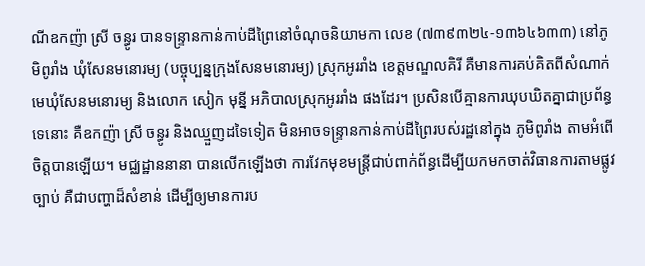ណីឧកញ៉ា ស្រី ចន្ធូរ បានទន្ទ្រានកាន់កាប់ដីព្រៃនៅចំណុចនិយាមកា លេខ (៧៣៩៣២៤-១៣៦៤៦៣៣) នៅភូមិពូរាំង ឃុំសែនមនោរម្យ (បច្ចុប្បន្នក្រុងសែនមនោរម្យ) ស្រុកអូររាំង ខេត្តមណ្ឌលគិរី គឺមានការគប់គិតពីសំណាក់ មេឃុំសែនមនោរម្យ និងលោក សៀក មុន្នី អភិបាលស្រុកអូររាំង ផងដែរ។ ប្រសិនបើគ្មានការឃុបឃិតគ្នាជាប្រព័ន្ធទេនោះ គឺឧកញ៉ា ស្រី ចន្ធូរ និងឈ្មួញដទៃទៀត មិនអាចទន្ទ្រានកាន់កាប់ដីព្រៃរបស់រដ្ឋនៅក្នុង ភូមិពូរាំង តាមអំពើចិត្តបានឡើយ។ មជ្ឈដ្ឋាននានា បានលើកឡើងថា ការវែកមុខមន្ត្រីជាប់ពាក់ព័ន្ធដើម្បីយកមកចាត់វិធានការតាមផ្លូវច្បាប់ គឺជាបញ្ហាដ៏សំខាន់ ដើម្បីឲ្យមានការប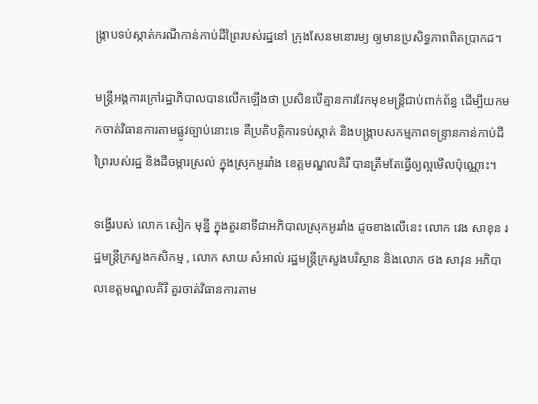ង្ក្រាបទប់ស្កាត់ករណីកាន់កាប់ដីព្រៃរបស់រដ្ឋនៅ ក្រុងសែនមនោរម្យ ឲ្យមានប្រសិទ្ធភាពពិតប្រាកដ។

មន្ត្រីអង្គការក្រៅរដ្ឋាភិបាលបានលើកឡើងថា ប្រសិនបើគ្មានការវែកមុខមន្ត្រីជាប់ពាក់ព័ន្ធ ដើម្បីយកមកចាត់វិធានការតាមផ្លូវច្បាប់នោះទេ គឺប្រតិបត្តិការទប់ស្កាត់ និងបង្ក្រាបសកម្មភាពទន្ទ្រានកាន់កាប់ដីព្រៃរបស់រដ្ឋ និងដីចម្ការស្រល់ ក្នុងស្រុកអូររាំង ខេត្តមណ្ឌលគិរី បានត្រឹមតែធ្វើឲ្យល្អមើលប៉ុណ្ណោះ។

ទង្វើរបស់ លោក សៀក មុន្នី ក្នុងតួរនាទីជាអភិបាលស្រុកអូររាំង ដូចខាងលើនេះ លោក វេង សាខុន រដ្ឋមន្ត្រីក្រសួងកសិកម្ម , លោក សាយ សំអាល់ រដ្ឋមន្ត្រីក្រសួងបរិស្ថាន និងលោក ថង សាវុន អភិបាលខេត្តមណ្ឌលគិរី គួរចាត់វិធានការតាម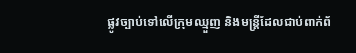ផ្លូវច្បាប់ទៅលើក្រុមឈ្មួញ និងមន្ត្រីដែលជាប់ពាក់ព័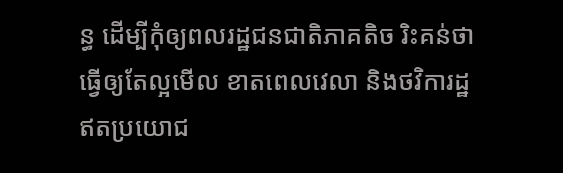ន្ធ ដើម្បីកុំឲ្យពលរដ្ឋជនជាតិភាគតិច រិះគន់ថា ធ្វើឲ្យតែល្អមើល ខាតពេលវេលា និងថវិការដ្ឋឥតប្រយោជ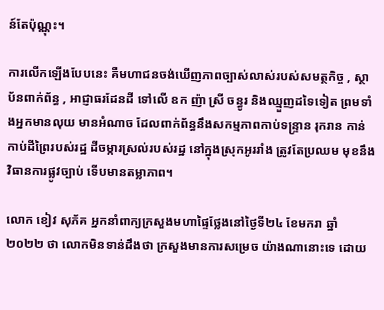ន៍តែប៉ុណ្ណុះ។

ការលើកឡើងបែបនេះ គឺមហាជនចង់ឃើញភាពច្បាស់លាស់របស់សមត្ថកិច្ច , ស្ថាប័នពាក់ព័ន្ធ , អាជ្ញាធរដែនដី ទៅលើ ឧក ញ៉ា ស្រី ចន្ធូរ និងឈ្មួញដទៃទៀត ព្រមទាំងអ្នកមានលុយ មានអំណាច ដែលពាក់ព័ន្ធនឹងសកម្មភាពកាប់ទន្ទ្រាន រុករាន កាន់កាប់ដីព្រៃរបស់រដ្ឋ ដីចម្ការស្រល់របស់រដ្ឋ នៅក្នុងស្រុកអូររាំង ត្រូវតែប្រឈម មុខនឹងវិធានការផ្លូវច្បាប់ ទើបមានតម្លាភាព។

លោក ខៀវ សុភ័គ អ្នកនាំពាក្យក្រសួងមហាផ្ទៃថ្លែងនៅថ្ងៃទី២៤ ខែមករា ឆ្នាំ២០២២ ថា លោកមិនទាន់ដឹងថា ក្រសួងមានការសម្រេច យ៉ាងណានោះទេ ដោយ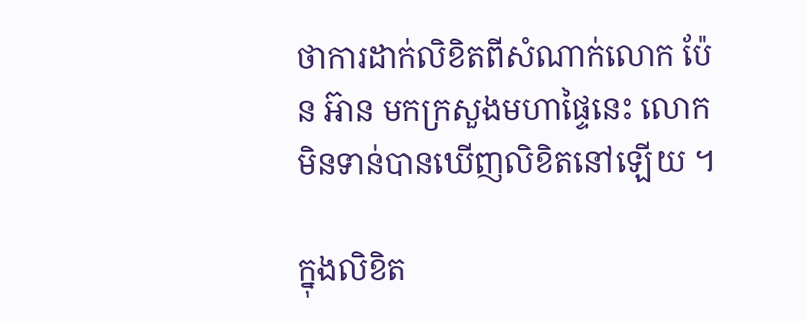ថាការដាក់លិខិតពីសំណាក់លោក ប៉ែន អ៊ាន មកក្រសួងមហាផ្ទៃនេះ លោកមិនទាន់បានឃើញលិខិតនៅឡើយ ។

ក្នុងលិខិត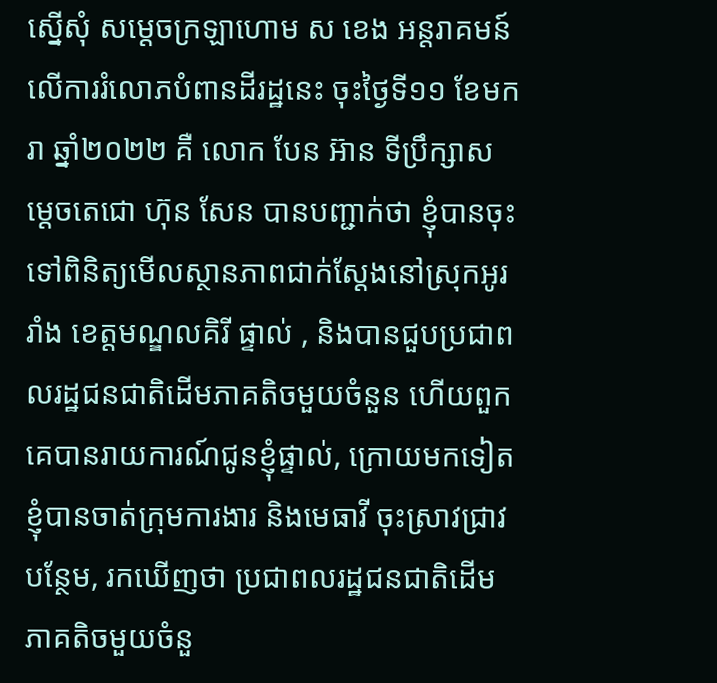ស្នើសុំ សម្ដេចក្រឡាហោម ស ខេង អន្តរាគមន៍លើការរំលោភបំពានដីរដ្ឋនេះ ចុះថ្ងៃទី១១ ខែមករា ឆ្នាំ២០២២ គឺ លោក បែន អ៊ាន ទីប្រឹក្សាសម្ដេចតេជោ ហ៊ុន សែន បានបញ្ជាក់ថា ខ្ញុំបានចុះទៅពិនិត្យមើលស្ថានភាពជាក់ស្ដែងនៅស្រុកអូររាំង ខេត្តមណ្ឌលគិរី ផ្ទាល់ , និងបានជួបប្រជាពលរដ្ឋជនជាតិដើមភាគតិចមួយចំនួន ហើយពួកគេបានរាយការណ៍ជូនខ្ញុំផ្ទាល់, ក្រោយមកទៀត ខ្ញុំបានចាត់ក្រុមការងារ និងមេធាវី ចុះស្រាវជ្រាវបន្ថែម, រកឃើញថា ប្រជាពលរដ្ឋជនជាតិដើមភាគតិចមួយចំនួ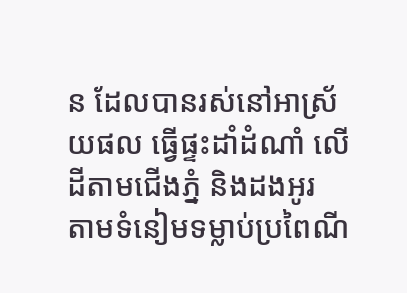ន ដែលបានរស់នៅអាស្រ័យផល ធ្វើផ្ទះដាំដំណាំ លើដីតាមជើងភ្នំ និងដងអូរ តាមទំនៀមទម្លាប់ប្រពៃណី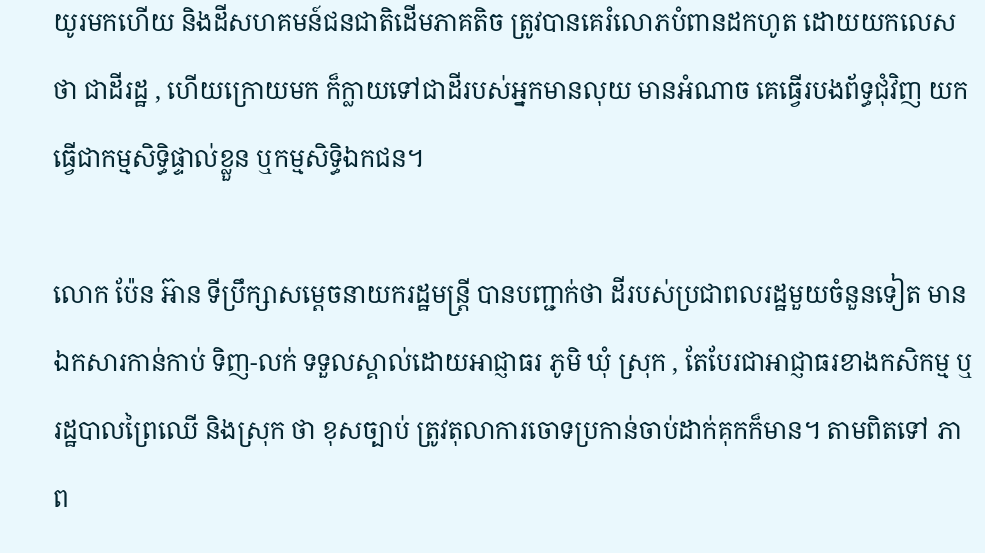យូរមកហើយ និងដីសហគមន៍ជនជាតិដើមភាគតិច ត្រូវបានគេរំលោភបំពានដកហូត ដោយយកលេសថា ជាដីរដ្ឋ , ហើយក្រោយមក ក៏ក្លាយទៅជាដីរបស់អ្នកមានលុយ មានអំណាច គេធ្វើរបងព័ទ្ធជុំវិញ យកធ្វើជាកម្មសិទ្ធិផ្ទាល់ខ្លួន ឬកម្មសិទ្ធិឯកជន។

លោក ប៉ែន អ៊ាន ទីប្រឹក្សាសម្ដេចនាយករដ្ឋមន្ត្រី បានបញ្ជាក់ថា ដីរបស់ប្រជាពលរដ្ឋមួយចំនួនទៀត មានឯកសារកាន់កាប់ ទិញ-លក់ ទទួលស្គាល់ដោយអាជ្ញាធរ ភូមិ ឃុំ ស្រុក , តែបែរជាអាជ្ញាធរខាងកសិកម្ម ឬរដ្ឋបាលព្រៃឈើ និងស្រុក ថា ខុសច្បាប់ ត្រូវតុលាការចោទប្រកាន់ចាប់ដាក់គុកក៏មាន។ តាមពិតទៅ ភាព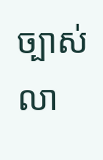ច្បាស់លា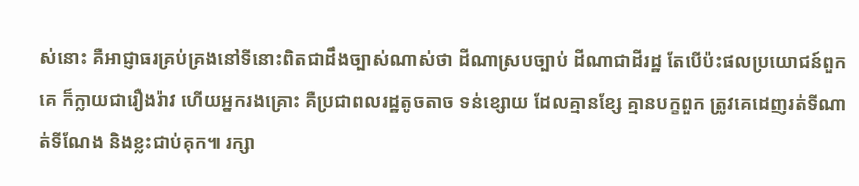ស់នោះ គឺអាជ្ញាធរគ្រប់គ្រងនៅទីនោះពិតជាដឹងច្បាស់ណាស់ថា ដីណាស្របច្បាប់ ដីណាជាដីរដ្ឋ តែបើប៉ះផលប្រយោជន៍ពួកគេ ក៏ក្លាយជារឿងរ៉ាវ ហើយអ្នករងគ្រោះ គឺប្រជាពលរដ្ឋតូចតាច ទន់ខ្សោយ ដែលគ្មានខ្សែ គ្មានបក្ខពួក ត្រូវគេដេញរត់ទីណាត់ទីណែង និងខ្លះជាប់គុក៕ រក្សា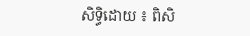សិទ្ធិដោយ ៖ ពិសិ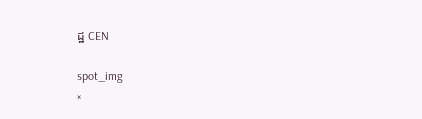ដ្ឋ CEN

spot_img
×